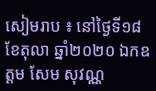សៀមរាប ៖ នៅថ្ងៃទី១៨ខែតុលា ឆ្នាំ២០២០ ឯកឧត្តម សែម សុវណ្ណ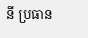នី ប្រធាន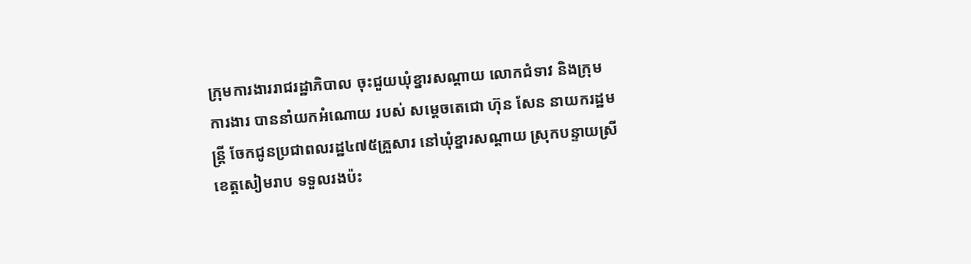ក្រុមការងាររាជរដ្ឋាភិបាល ចុះជួយឃុំខ្នារសណ្តាយ លោកជំទាវ និងក្រុមការងារ បាននាំយកអំណោយ របស់ សម្តេចតេជោ ហ៊ុន សែន នាយករដ្ឋមន្ត្រី ចែកជូនប្រជាពលរដ្ឋ៤៧៥គ្រួសារ នៅឃុំខ្នារសណ្តាយ ស្រុកបន្ទាយស្រី ខេត្តសៀមរាប ទទួលរងប៉ះ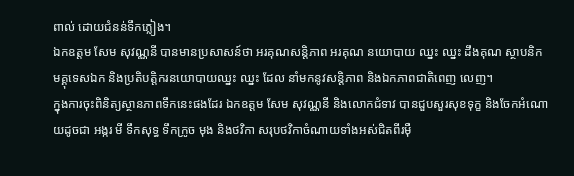ពាល់ ដោយជំនន់ទឹកភ្លៀង។
ឯកឧត្តម សែម សុវណ្ណនី បានមានប្រសាសន៍ថា អរគុណសន្តិភាព អរគុណ នយោបាយ ឈ្នះ ឈ្នះ ដឹងគុណ ស្ថាបនិក មគ្គុទេសឯក និងប្រតិបត្តិករនយោបាយឈ្នះ ឈ្នះ ដែល នាំមកនូវសន្តិភាព និងឯកភាពជាតិពេញ លេញ។
ក្នុងការចុះពិនិត្យស្ថានភាពទឹកនេះផងដែរ ឯកឧត្តម សែម សុវណ្ណនី និងលោកជំទាវ បានជួបសួរសុខទុក្ខ និងចែកអំណោយដូចជា អង្ករ មី ទឹកសុទ្ធ ទឹកក្រូច មុង និងថវិកា សរុបថវិកាចំណាយទាំងអស់ជិតពីរមុឺ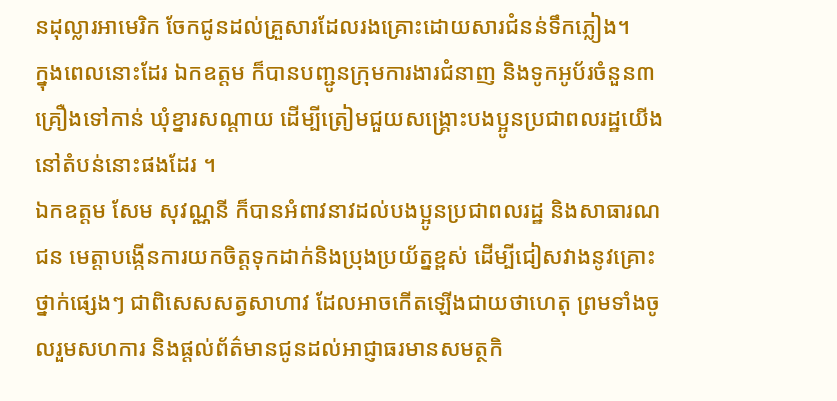នដុល្លារអាមេរិក ចែកជូនដល់គ្រួសារដែលរងគ្រោះដោយសារជំនន់ទឹកភ្លៀង។
ក្នុងពេលនោះដែរ ឯកឧត្តម ក៏បានបញ្ជូនក្រុមការងារជំនាញ និងទូកអូប័រចំនួន៣ គ្រឿងទៅកាន់ ឃុំខ្នារសណ្តាយ ដើម្បីត្រៀមជួយសង្គ្រោះបងប្អូនប្រជាពលរដ្ឋយើងនៅតំបន់នោះផងដែរ ។
ឯកឧត្តម សែម សុវណ្ណនី ក៏បានអំពាវនាវដល់បងប្អូនប្រជាពលរដ្ឋ និងសាធារណជន មេត្តាបង្កើនការយកចិត្តទុកដាក់និងប្រុងប្រយ័ត្នខ្ពស់ ដើម្បីជៀសវាងនូវគ្រោះថ្នាក់ផ្សេងៗ ជាពិសេសសត្វសាហាវ ដែលអាចកើតឡើងជាយថាហេតុ ព្រមទាំងចូលរួមសហការ និងផ្តល់ព័ត៌មានជូនដល់អាជ្ញាធរមានសមត្ថកិ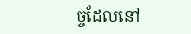ច្ចដែលនៅ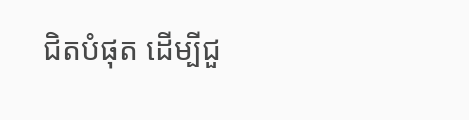ជិតបំផុត ដើម្បីជួ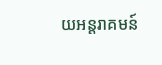យអន្តរាគមន៍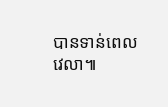បានទាន់ពេលវេលា៕